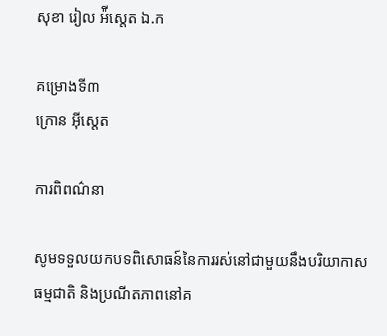សុខា រៀល អ៉ីស្តេត ឯ.ក

គម្រោងទី៣
ក្រោន អុីស្តេត

ការពិពណ៌នា

សូមទទួលយកបទពិសោធន៍នៃការរស់នៅជាមួយនឹងបរិយាកាសធម្មជាតិ និងប្រណីតភាពនៅគ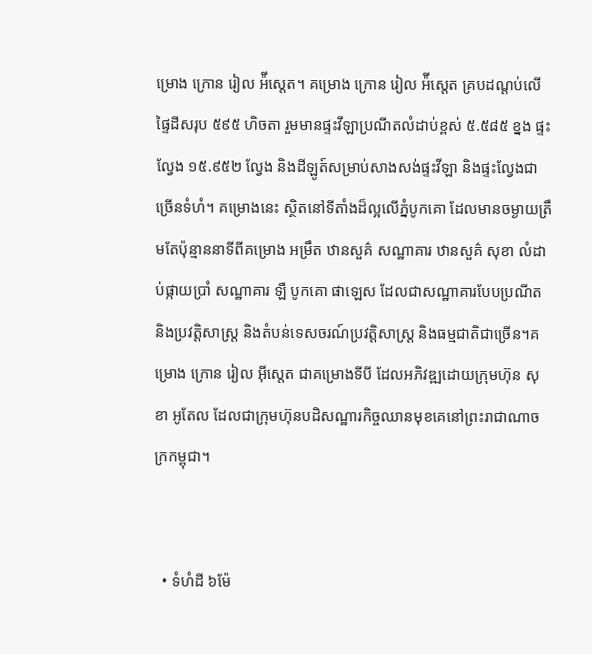ម្រោង ក្រោន រៀល អ៉ីស្តេត។ គម្រោង ក្រោន រៀល អ៉ីស្តេត គ្របដណ្តប់លើផ្ទៃដីសរុប ៥៩៥ ហិចតា រួមមានផ្ទះវីឡាប្រណីតលំដាប់ខ្ពស់ ៥.៥៨៥ ខ្នង ផ្ទះល្វែង ១៥.៩៥២ ល្វែង និងដីឡូត៍សម្រាប់សាងសង់ផ្ទះវីឡា និងផ្ទះល្វែងជាច្រើនទំហំ។ គម្រោងនេះ ស្ថិតនៅទីតាំងដ៏ល្អលើភ្នំបូកគោ ដែលមានចម្ងាយត្រឹមតែប៉ុន្មាននាទីពីគម្រោង អម្រឹត ឋានសួគ៌ សណ្ឋាគារ ឋានសួគ៌ សុខា លំដាប់ផ្កាយប្រាំ សណ្ឋាគារ ឡឺ បូកគោ ផាឡេស ដែលជាសណ្ឋាគារបែបប្រណីត និងប្រវត្តិសាស្រ្ត និងតំបន់ទេសចរណ៍ប្រវត្តិសាស្ត្រ និងធម្មជាតិជាច្រើន។គម្រោង ក្រោន រៀល អ៊ីស្តេត ជាគម្រោងទីបី ដែលអភិវឌ្ឍដោយក្រុមហ៊ុន សុខា អូតែល ដែលជាក្រុមហ៊ុនបដិសណ្ឋារកិច្ចឈានមុខគេនៅព្រះរាជាណាចក្រកម្ពុជា។


  • ទំហំដី ៦ម៉ែ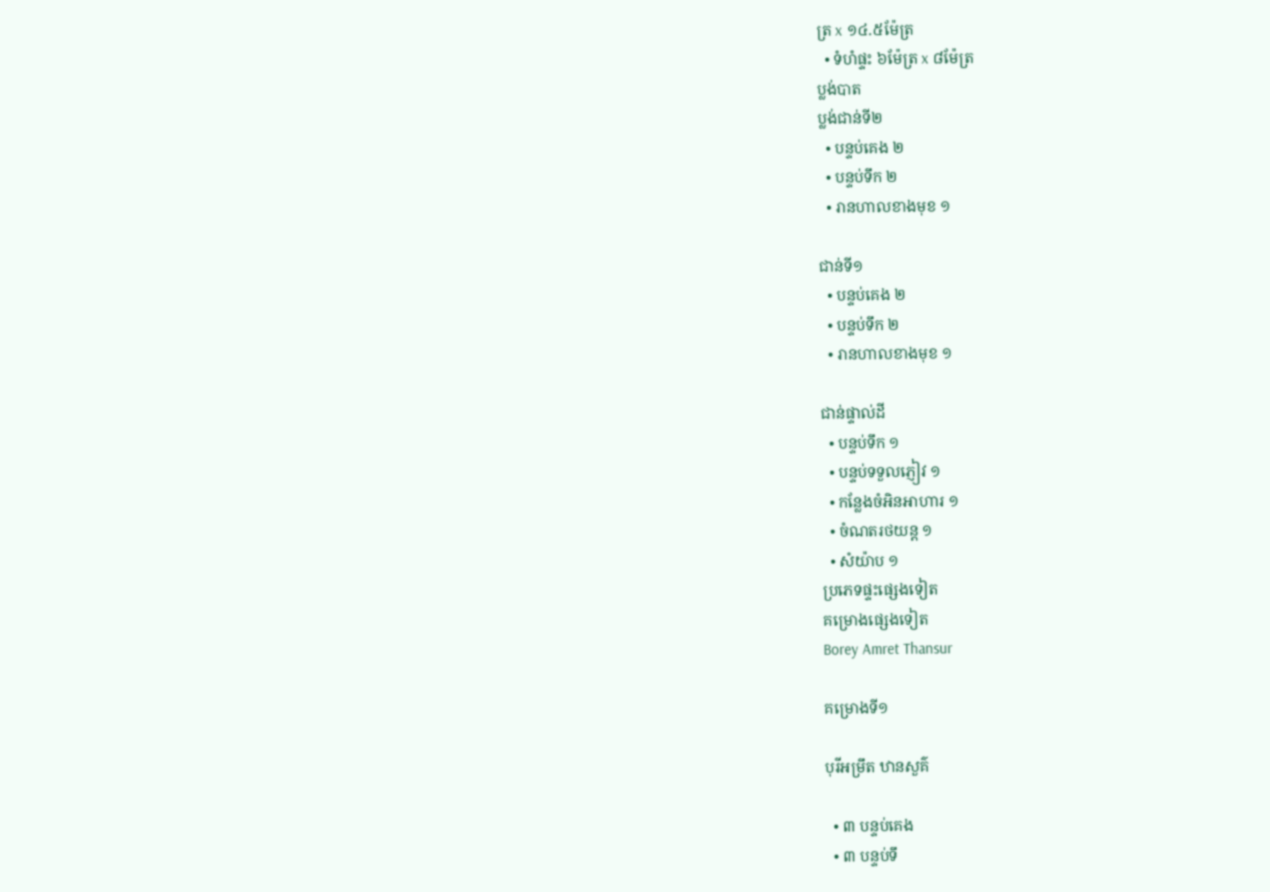ត្រ x ១៤.៥ម៉ែត្រ
  • ទំហំផ្ទះ ៦ម៉ែត្រ x ៨ម៉ែត្រ
ប្លង់បាត
ប្លង់ជាន់ទី២
  • បន្ទប់គេង ២
  • បន្ទប់ទឹក ២
  • រានហាលខាងមុខ ១

ជាន់ទី១
  • បន្ទប់គេង ២
  • បន្ទប់ទឹក ២
  • រានហាលខាងមុខ ១

ជាន់ផ្ទាល់ដី
  • បន្ទប់ទឹក ១
  • បន្ទប់ទទួលភ្ញៀវ ១
  • កន្លែងចំអិនអាហារ ១
  • ចំណតរថយន្ត ១
  • សំយ៉ាប ១
ប្រភេទផ្ទះផ្សេងទៀត
គម្រោងផ្សេងទៀត
Borey Amret Thansur

គម្រោងទី១

បុរីអម្រឹត ឋានសួគ៌

  • ៣ បន្ទប់គេង
  • ៣ បន្ទប់ទឹ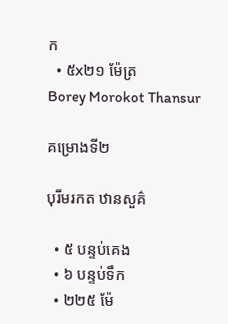ក
  • ៥x២១ ម៉ែត្រ
Borey Morokot Thansur

គម្រោងទី២

បុរីមរកត ឋានសួគ៌

  • ៥ បន្ទប់គេង
  • ៦ បន្ទប់ទឹក
  • ២២៥ ម៉ែ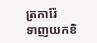ត្រការ៉ែ
ទាញយកខិ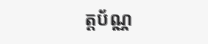ត្តប័ណ្ណ